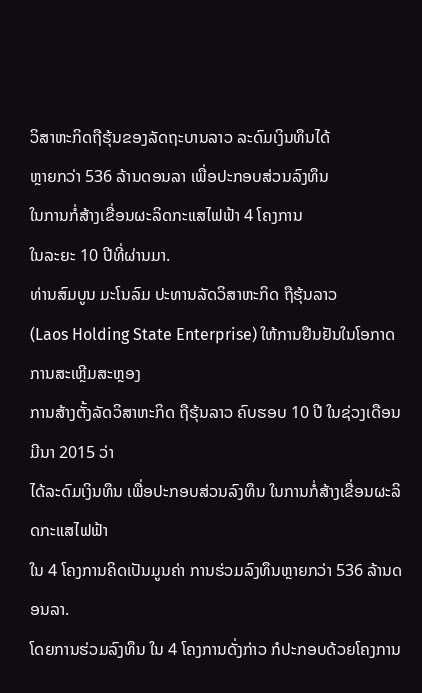ວິສາຫະກິດຖືຮຸ້ນຂອງລັດຖະບານລາວ ລະດົມເງິນທຶນໄດ້
ຫຼາຍກວ່າ 536 ລ້ານດອນລາ ເພື່ອປະກອບສ່ວນລົງທຶນ
ໃນການກໍ່ສ້າງເຂື່ອນຜະລິດກະແສໄຟຟ້າ 4 ໂຄງການ
ໃນລະຍະ 10 ປີທີ່ຜ່ານມາ.
ທ່ານສົມບູນ ມະໂນລົມ ປະທານລັດວິສາຫະກິດ ຖືຮຸ້ນລາວ
(Laos Holding State Enterprise) ໃຫ້ການຢືນຢັນໃນໂອກາດການສະເຫຼີມສະຫຼອງ
ການສ້າງຕັ້ງລັດວິສາຫະກິດ ຖືຮຸ້ນລາວ ຄົບຮອບ 10 ປີ ໃນຊ່ວງເດືອນມີນາ 2015 ວ່າ
ໄດ້ລະດົມເງິນທຶນ ເພື່ອປະກອບສ່ວນລົງທຶນ ໃນການກໍ່ສ້າງເຂື່ອນຜະລິດກະແສໄຟຟ້າ
ໃນ 4 ໂຄງການຄິດເປັນມູນຄ່າ ການຮ່ວມລົງທຶນຫຼາຍກວ່າ 536 ລ້ານດອນລາ.
ໂດຍການຮ່ວມລົງທຶນ ໃນ 4 ໂຄງການດັ່ງກ່າວ ກໍປະກອບດ້ວຍໂຄງການ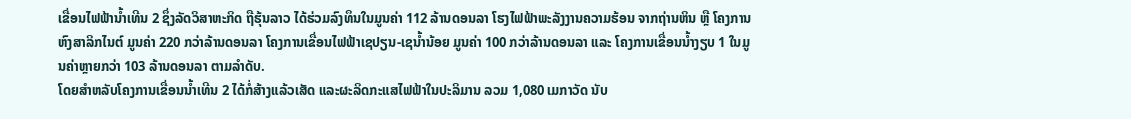ເຂື່ອນໄຟຟ້ານ້ຳເທີນ 2 ຊຶ່ງລັດວິສາຫະກິດ ຖືຮຸ້ນລາວ ໄດ້ຮ່ວມລົງທຶນໃນມູນຄ່າ 112 ລ້ານດອນລາ ໂຮງໄຟຟ້າພະລັງງານຄວາມຮ້ອນ ຈາກຖ່ານຫິນ ຫຼື ໂຄງການຫົງສາລິກໄນຕ໌ ມູນຄ່າ 220 ກວ່າລ້ານດອນລາ ໂຄງການເຂື່ອນໄຟຟ້າເຊປຽນ-ເຊນ້ຳນ້ອຍ ມູນຄ່າ 100 ກວ່າລ້ານດອນລາ ແລະ ໂຄງການເຂື່ອນນ້ຳງຽບ 1 ໃນມູນຄ່າຫຼາຍກວ່າ 103 ລ້ານດອນລາ ຕາມລຳດັບ.
ໂດຍສຳຫລັບໂຄງການເຂື່ອນນ້ຳເທີນ 2 ໄດ້ກໍ່ສ້າງແລ້ວເສັດ ແລະຜະລິດກະແສໄຟຟ້າໃນປະລິມານ ລວມ 1,080 ເມກາວັດ ນັບ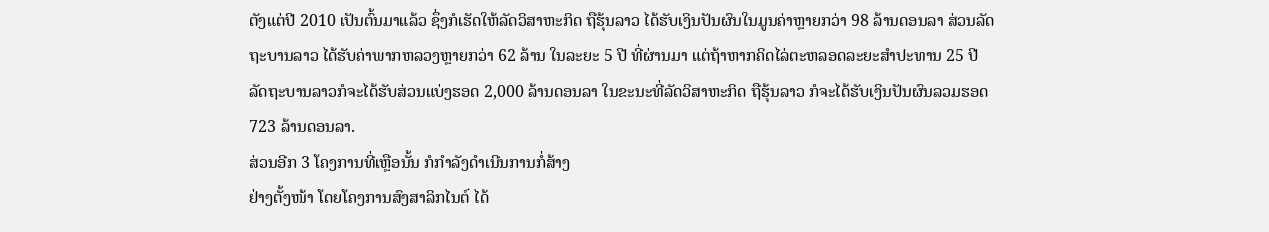ຕັງແຕ່ປີ 2010 ເປັນຕົ້ນມາແລ້ວ ຊຶ່ງກໍເຮັດໃຫ້ລັດວິສາຫະກິດ ຖືຮຸ້ນລາວ ໄດ້ຮັບເງິນປັນຜົນໃນມູນຄ່າຫຼາຍກວ່າ 98 ລ້ານດອນລາ ສ່ວນລັດຖະບານລາວ ໄດ້ຮັບຄ່າພາກຫລວງຫຼາຍກວ່າ 62 ລ້ານ ໃນລະຍະ 5 ປີ ທີ່ຜ່ານມາ ແຕ່ຖ້າຫາກຄິດໄລ່ຕະຫລອດລະຍະສຳປະທານ 25 ປີ ລັດຖະບານລາວກໍຈະໄດ້ຮັບສ່ວນແບ່ງຮອດ 2,000 ລ້ານດອນລາ ໃນຂະນະທີ່ລັດວິສາຫະກິດ ຖືຮຸ້ນລາວ ກໍຈະໄດ້ຮັບເງິນປັນຜົນລວມຮອດ 723 ລ້ານດອນລາ.
ສ່ວນອີກ 3 ໂຄງການທີ່ເຫຼືອນັ້ນ ກໍກຳລັງດຳເນີນການກໍ່ສ້າງ
ຢ່າງຕັ້ງໜ້າ ໂດຍໂຄງການສົງສາລິກໄນຕ໌ ໄດ້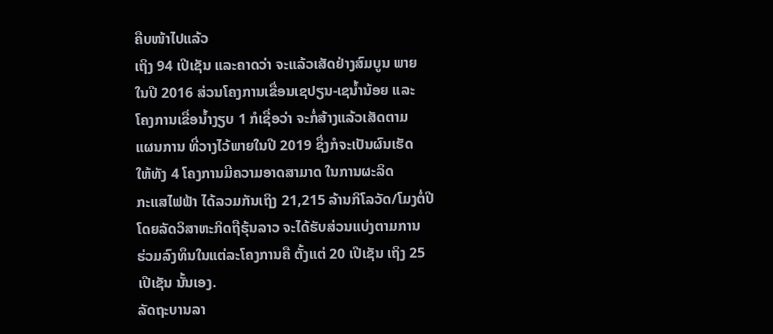ຄືບໜ້າໄປແລ້ວ
ເຖິງ 94 ເປີເຊັນ ແລະຄາດວ່າ ຈະແລ້ວເສັດຢ່າງສົມບູນ ພາຍ
ໃນປີ 2016 ສ່ວນໂຄງການເຂື່ອນເຊປຽນ-ເຊນ້ຳນ້ອຍ ແລະ
ໂຄງການເຂື່ອນ້ຳງຽບ 1 ກໍເຊື່ອວ່າ ຈະກໍ່ສ້າງແລ້ວເສັດຕາມ
ແຜນການ ທີ່ວາງໄວ້ພາຍໃນປີ 2019 ຊຶ່ງກໍຈະເປັນຜົນເຮັດ
ໃຫ້ທັງ 4 ໂຄງການມີຄວາມອາດສາມາດ ໃນການຜະລິດ
ກະແສໄຟຟ້າ ໄດ້ລວມກັນເຖິງ 21,215 ລ້ານກິໂລວັດ/ໂມງຕໍ່ປີ
ໂດຍລັດວິສາຫະກິດຖືຮຸ້ນລາວ ຈະໄດ້ຮັບສ່ວນແບ່ງຕາມການ
ຮ່ວມລົງທຶນໃນແຕ່ລະໂຄງການຄື ຕັ້ງແຕ່ 20 ເປີເຊັນ ເຖິງ 25
ເປີເຊັນ ນັ້ນເອງ.
ລັດຖະບານລາ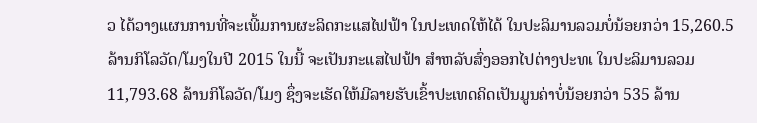ວ ໄດ້ວາງແຜນການທີ່ຈະເພີ້ມການຜະລິດກະແສໄຟຟ້າ ໃນປະເທດໃຫ້ໄດ້ ໃນປະລິມານລວມບໍ່ນ້ອຍກວ່າ 15,260.5 ລ້ານກິໂລວັດ/ໂມງໃນປີ 2015 ໃນນີ້ ຈະເປັນກະແສໄຟຟ້າ ສຳຫລັບສົ່ງອອກໄປຕ່າງປະທເ ໃນປະລິມານລວມ 11,793.68 ລ້ານກິໂລວັດ/ໂມງ ຊຶ່ງຈະເຮັດໃຫ້ມີລາຍຮັບເຂົ້າປະເທດຄິດເປັນມູນຄ່າບໍ່ນ້ອຍກວ່າ 535 ລ້ານ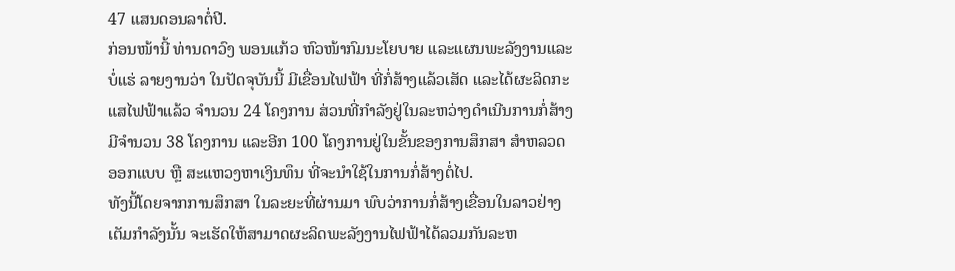47 ແສນດອນລາຕໍ່ປີ.
ກ່ອນໜ້ານີ້ ທ່ານດາວົງ ພອນແກ້ວ ຫົວໜ້າກົມນະໂຍບາຍ ແລະແຜນພະລັງງານແລະບໍ່ແຮ່ ລາຍງານວ່າ ໃນປັດຈຸບັນນີ້ ມີເຂື່ອນໄຟຟ້າ ທີ່ກໍ່ສ້າງແລ້ວເສັດ ແລະໄດ້ຜະລິດກະແສໄຟຟ້າແລ້ວ ຈຳນວນ 24 ໂຄງການ ສ່ວນທີ່ກຳລັງຢູ່ໃນລະຫວ່າງດຳເນີນການກໍ່ສ້າງມີຈຳນວນ 38 ໂຄງການ ແລະອີກ 100 ໂຄງການຢູ່ໃນຂັ້ນຂອງການສຶກສາ ສຳຫລວດ ອອກແບບ ຫຼື ສະແຫວງຫາເງິນທຶນ ທີ່ຈະນຳໃຊ້ໃນການກໍ່ສ້າງຕໍ່ໄປ.
ທັງນີ້ໂດຍຈາກການສຶກສາ ໃນລະຍະທີ່ຜ່ານມາ ພົບວ່າການກໍ່ສ້າງເຂື່ອນໃນລາວຢ່າງເຕັມກຳລັງນັ້ນ ຈະເຮັດໃຫ້ສາມາດຜະລິດພະລັງງານໄຟຟ້າໄດ້ລວມກັນລະຫ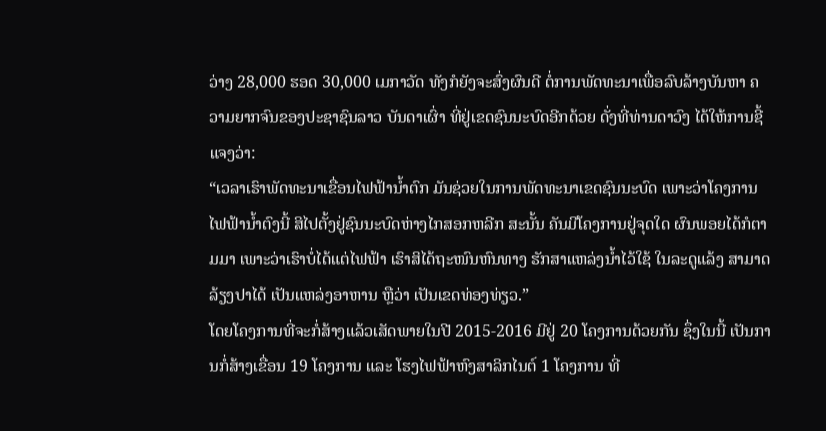ວ່າງ 28,000 ຮອດ 30,000 ເມກາວັດ ທັງກໍຍັງຈະສົ່ງຜົນດີ ຕໍ່ການພັດທະນາເພື່ອລົບລ້າງບັນຫາ ຄວາມຍາກຈົນຂອງປະຊາຊົນລາວ ບັນດາເຜົ່າ ທີ່ຢູ່ເຂດຊົນນະບົດອີກດ້ວຍ ດັ່ງທີ່ທ່ານດາວົງ ໄດ້ໃຫ້ການຊີ້ແຈງວ່າ:
“ເວລາເຮົາພັດທະນາເຂື່ອນໄຟຟ້ານ້ຳຕົກ ມັນຊ່ວຍໃນການພັດທະນາເຂດຊົນນະບົດ ເພາະວ່າໂຄງການໄຟຟ້ານ້ຳຕົງນີ້ ສິໄປຕັ້ງຢູ່ຊົນນະບົດຫ່າງໄກສອກຫລີກ ສະນັ້ນ ຄັນມີໂຄງການຢູ່ຈຸດໃດ ຜົນພອຍໄດ້ກໍຕາມມາ ເພາະວ່າເຮົາບໍ່ໄດ້ແຕ່ໄຟຟ້າ ເຮົາສິໄດ້ຖະໜົນຫົນທາງ ຮັກສາແຫລ່ງນ້ຳໄວ້ໃຊ້ ໃນລະດູແລ້ງ ສາມາດລ້ຽງປາໄດ້ ເປັນແຫລ່ງອາຫານ ຫຼືວ່າ ເປັນເຂດທ່ອງທ່ຽວ.”
ໂດຍໂຄງການທີ່ຈະກໍ່ສ້າງແລ້ວເສັດພາຍໃນປີ 2015-2016 ມີຢູ່ 20 ໂຄງການດ້ວຍກັນ ຊຶ່ງໃນນີ້ ເປັນການກໍ່ສ້າງເຂື່ອນ 19 ໂຄງການ ແລະ ໂຮງໄຟຟ້າຫົງສາລິກໄນຕ໌ 1 ໂຄງການ ທີ່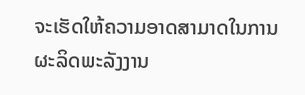ຈະເຮັດໃຫ້ຄວາມອາດສາມາດໃນການຜະລິດພະລັງງານ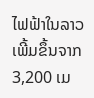ໄຟຟ້າໃນລາວເພີ້ມຂຶ້ນຈາກ 3,200 ເມ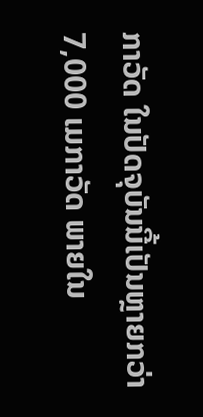ກາວັດ ໃນປັດຈຸບັນນີ້ເປັນຫຼາຍກວ່າ 7,000 ເມກາວັດ ພາຍໃນ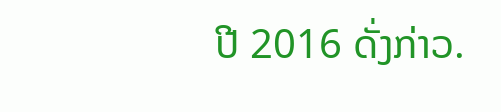ປີ 2016 ດັ່ງກ່າວ.